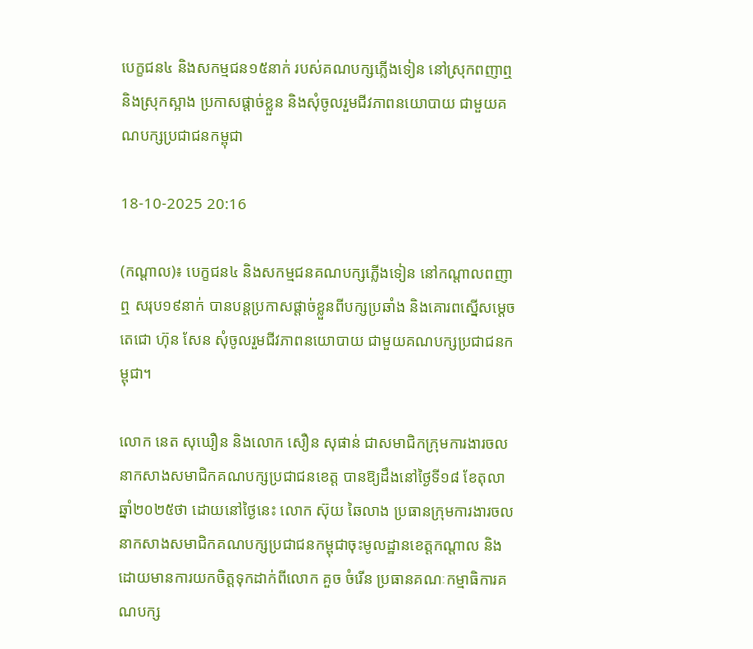បេក្ខជន៤ និងសកម្មជន១៥នាក់ របស់គណបក្សភ្លើងទៀន នៅស្រុកពញាឮ និងស្រុកស្អាង ប្រកាសផ្ដាច់ខ្លួន និងសុំចូលរួមជីវភាពនយោបាយ ជាមួយគណបក្សប្រជាជនកម្ពុជា

18-10-2025 20:16

(កណ្ដាល)៖ បេក្ខជន៤ និងសកម្មជនគណបក្សភ្លើងទៀន នៅកណ្តាលពញាឮ សរុប១៩នាក់ បានបន្តប្រកាសផ្តាច់ខ្លួនពីបក្សប្រឆាំង និងគោរពស្នើសម្តេចតេជោ ហ៊ុន សែន សុំចូលរួមជីវភាពនយោបាយ ជាមួយគណបក្សប្រជាជនកម្ពុជា។

លោក នេត សុឃឿន និងលោក សឿន សុផាន់ ជាសមាជិកក្រុមការងារចលនាកសាងសមាជិកគណបក្សប្រជាជនខេត្ត បានឱ្យដឹងនៅថ្ងៃទី១៨ ខែតុលា ឆ្នាំ២០២៥ថា ដោយនៅថ្ងៃនេះ លោក ស៊ុយ ឆៃលាង ប្រធានក្រុមការងារចលនាកសាងសមាជិកគណបក្សប្រជាជនកម្ពុជាចុះមូលដ្ឋានខេត្តកណ្ដាល និង ដោយមានការយកចិត្តទុកដាក់ពីលោក គួច ចំរើន ប្រធានគណៈកម្មាធិការគណបក្ស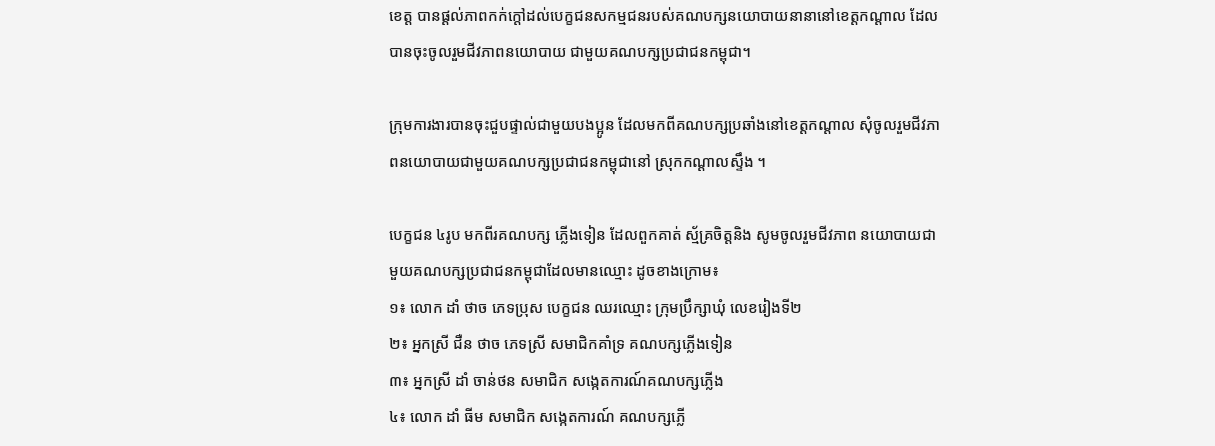ខេត្ត បានផ្ដល់ភាពកក់ក្តៅដល់បេក្ខជនសកម្មជនរបស់គណបក្សនយោបាយនានានៅខេត្តកណ្ដាល ដែលបានចុះចូលរួមជីវភាពនយោបាយ ជាមួយគណបក្សប្រជាជនកម្ពុជា។

ក្រុមការងារបានចុះជួបផ្ទាល់ជាមួយបងប្អូន ដែលមកពីគណបក្សប្រឆាំងនៅខេត្តកណ្ដាល សុំចូលរួមជីវភាពនយោបាយជាមួយគណបក្សប្រជាជនកម្ពុជានៅ ស្រុកកណ្ដាលស្ទឹង ។

បេក្ខជន ៤រូប មកពីរគណបក្ស ភ្លើងទៀន ដែលពួកគាត់ ស្ម័គ្រចិត្តនិង សូមចូលរួមជីវភាព នយោបាយជាមួយគណបក្សប្រជាជនកម្ពុជាដែលមានឈ្មោះ ដូចខាងក្រោម៖
១៖ លោក ដាំ ថាច ភេទប្រុស បេក្ខជន ឈរឈ្មោះ ក្រុមប្រឹក្សាឃុំ លេខរៀងទី២
២៖ អ្នកស្រី ជឺន ថាច ភេទស្រី សមាជិកគាំទ្រ គណបក្សភ្លើងទៀន
៣៖ អ្នកស្រី ដាំ ចាន់ថន សមាជិក សង្កេតការណ៍គណបក្សភ្លើង
៤៖ លោក ដាំ ធីម សមាជិក សង្កេតការណ៍ គណបក្សភ្លើ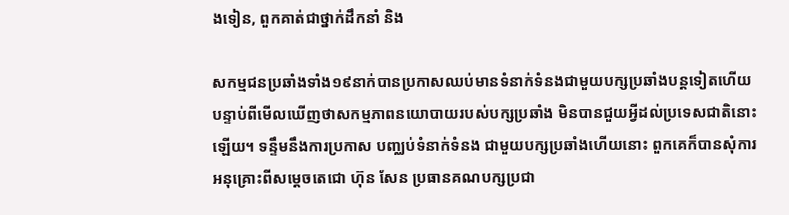ងទៀន, ពួកគាត់ជាថ្នាក់ដឹកនាំ និង

សកម្មជនប្រឆាំងទាំង១៩នាក់បានប្រកាសឈប់មានទំនាក់ទំនងជាមួយបក្សប្រឆាំងបន្តទៀតហើយ បន្ទាប់ពីមើលឃើញថាសកម្មភាពនយោបាយរបស់បក្សប្រឆាំង មិនបានជួយអ្វីដល់ប្រទេសជាតិនោះឡើយ។ ទន្ទឹមនឹងការប្រកាស បញ្ឈប់ទំនាក់ទំនង ជាមួយបក្សប្រឆាំងហើយនោះ ពួកគេក៏បានសុំការអនុគ្រោះពីសម្តេចតេជោ ហ៊ុន សែន ប្រធានគណបក្សប្រជា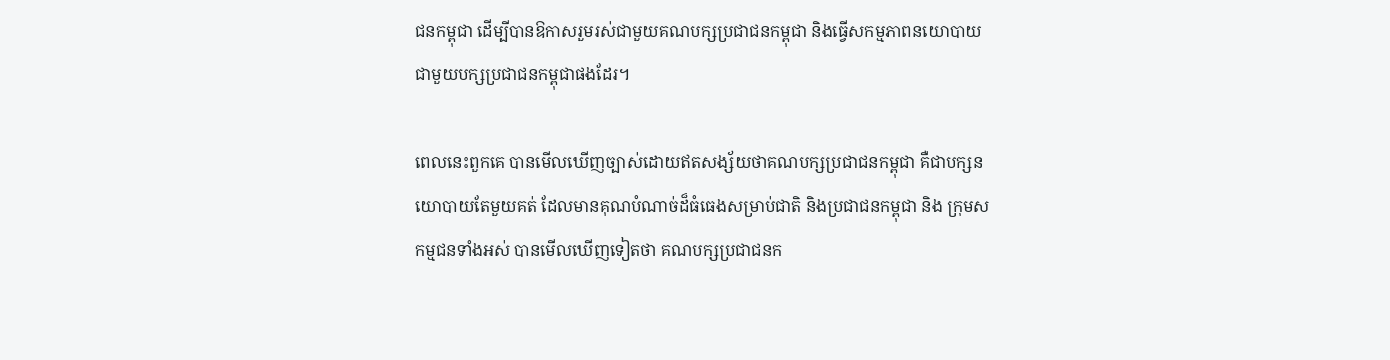ជនកម្ពុជា ដើម្បីបានឱកាសរួមរស់ជាមួយគណបក្សប្រជាជនកម្ពុជា និងធ្វើសកម្មភាពនយោបាយ ជាមួយបក្សប្រជាជនកម្ពុជាផងដែរ។

ពេលនេះពួកគេ បានមើលឃើញច្បាស់ដោយឥតសង្ស័យថាគណបក្សប្រជាជនកម្ពុជា គឺជាបក្សនយោបាយតែមួយគត់ ដែលមានគុណបំណាច់ដ៏ធំធេងសម្រាប់ជាតិ និងប្រជាជនកម្ពុជា និង ក្រុមសកម្មជនទាំងអស់ បានមើលឃើញទៀតថា គណបក្សប្រជាជនក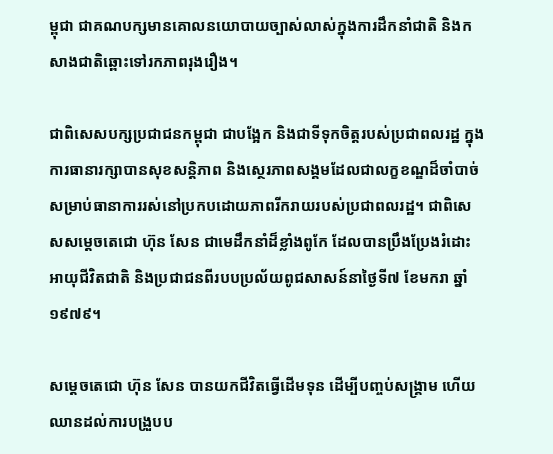ម្ពុជា ជាគណបក្សមានគោលនយោបាយច្បាស់លាស់ក្នុងការដឹកនាំជាតិ និងកសាងជាតិឆ្ពោះទៅរកភាពរុងរឿង។

ជាពិសេសបក្សប្រជាជនកម្ពុជា ជាបង្អែក និងជាទីទុកចិត្តរបស់ប្រជាពលរដ្ឋ ក្នុងការធានារក្សាបានសុខសន្តិភាព និងស្ថេរភាពសង្គមដែលជាលក្ខខណ្ឌដ៏ចាំបាច់ សម្រាប់ធានាការរស់នៅប្រកបដោយភាពរីករាយរបស់ប្រជាពលរដ្ឋ។ ជាពិសេសសម្តេចតេជោ ហ៊ុន សែន ជាមេដឹកនាំដ៏ខ្លាំងពូកែ ដែលបានប្រឹងប្រែងរំដោះអាយុជីវិតជាតិ និងប្រជាជនពីរបបប្រល័យពូជសាសន៍នាថ្ងៃទី៧ ខែមករា ឆ្នាំ១៩៧៩។

សម្តេចតេជោ ហ៊ុន សែន បានយកជីវិតធ្វើដើមទុន ដើម្បីបញ្ចប់សង្គ្រាម ហើយឈានដល់ការបង្រួបប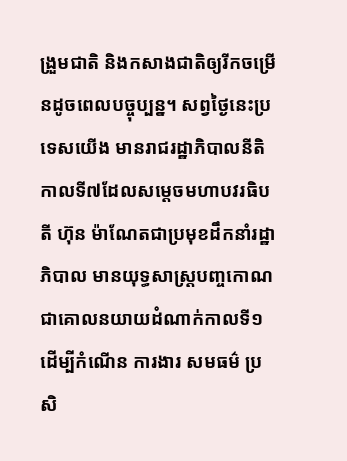ង្រួមជាតិ និងកសាងជាតិឲ្យរីកចម្រើនដូចពេលបច្ចុប្បន្ន។ សព្វថ្ងៃនេះប្រទេសយើង មានរាជរដ្ឋាភិបាលនីតិកាលទី៧ដែលសម្តេចមហាបវរធិបតី ហ៊ុន ម៉ាណែតជាប្រមុខដឹកនាំរដ្ឋាភិបាល មានយុទ្ធសាស្រ្តបញ្ចកោណជាគោលនយាយដំណាក់កាលទី១ដើម្បីកំណើន ការងារ សមធម៌ ប្រសិ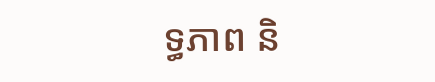ទ្ធភាព និ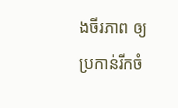ងចីរភាព ឲ្យប្រកាន់រីកចំ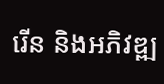រើន និងអភិវឌ្ឍ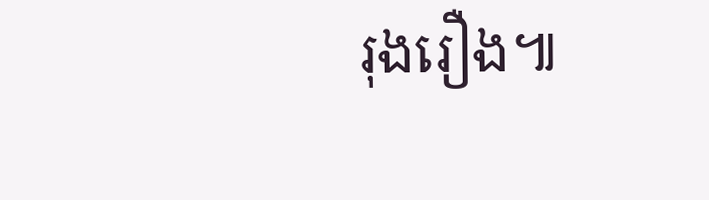រុងរឿង៕